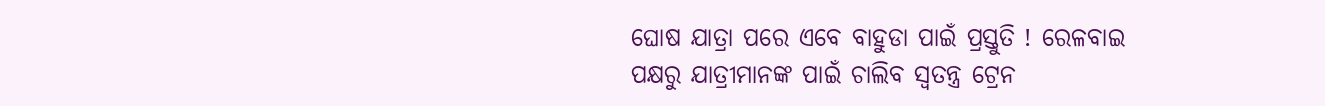ଘୋଷ ଯାତ୍ରା ପରେ ଏବେ ବାହୁଡା ପାଇଁ ପ୍ରସ୍ତୁତି ! ରେଳବାଇ ପକ୍ଷରୁ ଯାତ୍ରୀମାନଙ୍କ ପାଇଁ ଚାଲିବ ସ୍ୱତନ୍ତ୍ର ଟ୍ରେନ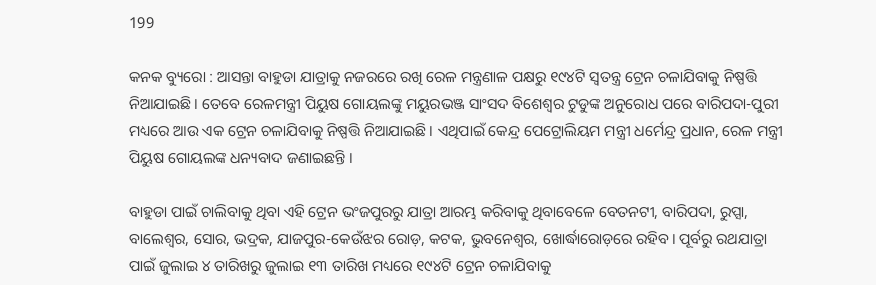199

କନକ ବ୍ୟୁରୋ : ଆସନ୍ତା ବାହୁଡା ଯାତ୍ରାକୁ ନଜରରେ ରଖି ରେଳ ମନ୍ତ୍ରଣାଳ ପକ୍ଷରୁ ୧୯୪ଟି ସ୍ୱତନ୍ତ୍ର ଟ୍ରେନ ଚଳାଯିବାକୁ ନିଷ୍ପତ୍ତି ନିଆଯାଇଛି । ତେବେ ରେଳମନ୍ତ୍ରୀ ପିୟୁଷ ଗୋୟଲଙ୍କୁ ମୟୁରଭଞ୍ଜ ସାଂସଦ ବିଶେଶ୍ୱର ଟୁଡୁଙ୍କ ଅନୁରୋଧ ପରେ ବାରିପଦା-ପୁରୀ ମଧ୍ୟରେ ଆଉ ଏକ ଟ୍ରେନ ଚଳାଯିବାକୁ ନିଷ୍ପତ୍ତି ନିଆଯାଇଛି । ଏଥିପାଇଁ କେନ୍ଦ୍ର ପେଟ୍ରୋଲିୟମ ମନ୍ତ୍ରୀ ଧର୍ମେନ୍ଦ୍ର ପ୍ରଧାନ, ରେଳ ମନ୍ତ୍ରୀ ପିୟୁଷ ଗୋୟଲଙ୍କ ଧନ୍ୟବାଦ ଜଣାଇଛନ୍ତି ।

ବାହୁଡା ପାଇଁ ଚାଲିବାକୁ ଥିବା ଏହି ଟ୍ରେନ ଭଂଜପୁରରୁ ଯାତ୍ରା ଆରମ୍ଭ କରିବାକୁ ଥିବାବେଳେ ବେତନଟୀ, ବାରିପଦା, ରୁପ୍ସା, ବାଲେଶ୍ୱର, ସୋର, ଭଦ୍ରକ, ଯାଜପୁର-କେଉଁଝର ରୋଡ଼, କଟକ, ଭୁବନେଶ୍ୱର, ଖୋର୍ଦ୍ଧାରୋଡ଼ରେ ରହିବ। ପୂର୍ବରୁ ରଥଯାତ୍ରା ପାଇଁ ଜୁଲାଇ ୪ ତାରିଖରୁ ଜୁଲାଇ ୧୩ ତାରିଖ ମଧ୍ୟରେ ୧୯୪ଟି ଟ୍ରେନ ଚଳାଯିବାକୁ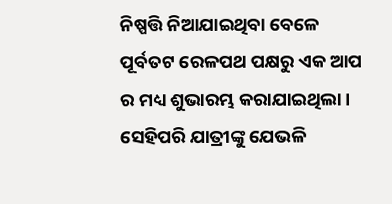ନିଷ୍ପତ୍ତି ନିଆଯାଇଥିବା ବେଳେ ପୂର୍ବତଟ ରେଳପଥ ପକ୍ଷରୁ ଏକ ଆପ ର ମଧ୍ୟ ଶୁଭାରମ୍ଭ କରାଯାଇଥିଲା । ସେହିପରି ଯାତ୍ରୀଙ୍କୁ ଯେଭଳି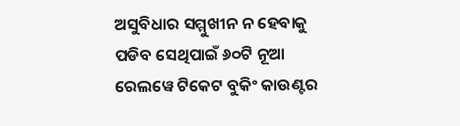ଅସୁବିଧାର ସମ୍ମୁଖୀନ ନ ହେବାକୁ ପଡିବ ସେଥିପାଇଁ ୬୦ଟି ନୂଆ ରେଲୱେ ଟିକେଟ ବୁକିଂ କାଉଣ୍ଟର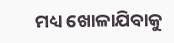ମଧ୍ୟ ଖୋଳାଯିବାକୁ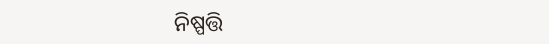ନିଷ୍ପତ୍ତି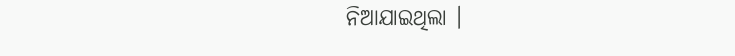ନିଆଯାଇଥିଲା ।